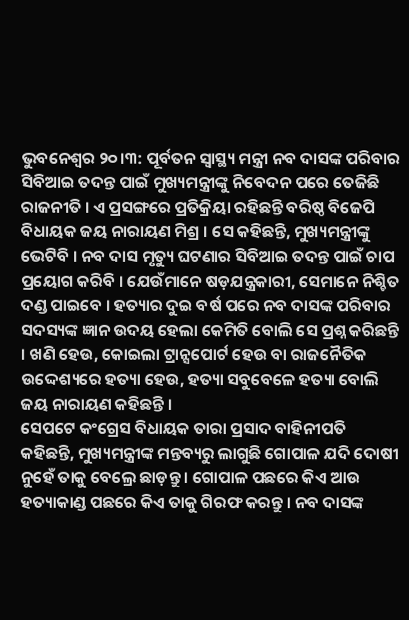ଭୁବନେଶ୍ବର ୨୦।୩: ପୂର୍ବତନ ସ୍ବାସ୍ଥ୍ୟ ମନ୍ତ୍ରୀ ନବ ଦାସଙ୍କ ପରିବାର ସିବିଆଇ ତଦନ୍ତ ପାଇଁ ମୁଖ୍ୟମନ୍ତ୍ରୀଙ୍କୁ ନିବେଦନ ପରେ ତେଜିଛି ରାଜନୀତି । ଏ ପ୍ରସଙ୍ଗରେ ପ୍ରତିକ୍ରିୟା ରହିଛନ୍ତି ବରିଷ୍ଠ ବିଜେପି ବିଧାୟକ ଜୟ ନାରାୟଣ ମିଶ୍ର । ସେ କହିଛନ୍ତି, ମୁଖ୍ୟମନ୍ତ୍ରୀଙ୍କୁ ଭେଟିବି । ନବ ଦାସ ମୃତ୍ୟୁ ଘଟଣାର ସିବିଆଇ ତଦନ୍ତ ପାଇଁ ଚାପ ପ୍ରୟୋଗ କରିବି । ଯେଉଁମାନେ ଷଡ଼ଯନ୍ତ୍ରକାରୀ, ସେମାନେ ନିଶ୍ଚିତ ଦଣ୍ଡ ପାଇବେ । ହତ୍ୟାର ଦୁଇ ବର୍ଷ ପରେ ନବ ଦାସଙ୍କ ପରିବାର ସଦସ୍ୟଙ୍କ ଜ୍ଞାନ ଉଦୟ ହେଲା କେମିତି ବୋଲି ସେ ପ୍ରଶ୍ନ କରିଛନ୍ତି । ଖଣି ହେଉ, କୋଇଲା ଟ୍ରାନ୍ସପୋର୍ଟ ହେଉ ବା ରାଜନୈତିକ ଉଦ୍ଦେଶ୍ୟରେ ହତ୍ୟା ହେଉ, ହତ୍ୟା ସବୁବେଳେ ହତ୍ୟା ବୋଲି ଜୟ ନାରାୟଣ କହିଛନ୍ତି ।
ସେପଟେ କଂଗ୍ରେସ ବିଧାୟକ ତାରା ପ୍ରସାଦ ବାହିନୀପତି କହିଛନ୍ତି, ମୁଖ୍ୟମନ୍ତ୍ରୀଙ୍କ ମନ୍ତବ୍ୟରୁ ଲାଗୁଛି ଗୋପାଳ ଯଦି ଦୋଷୀ ନୁହେଁ ତାକୁ ବେଲ୍ରେ ଛାଡ଼ନ୍ତୁ । ଗୋପାଳ ପଛରେ କିଏ ଆଉ ହତ୍ୟାକାଣ୍ଡ ପଛରେ କିଏ ତାକୁ ଗିରଫ କରନ୍ତୁ । ନବ ଦାସଙ୍କ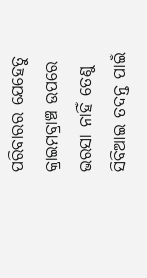ପରିବାରର ଯେହେତୁ କ୍ରାଇମବ୍ରାଞ୍ଚ ଉପରେ ଭରସା ନାହିଁ ତେଣୁ ସିବିଆଇ ତଦନ୍ତ ପାଇଁ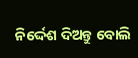ନିର୍ଦ୍ଦେଶ ଦିଅନ୍ତୁ ବୋଲି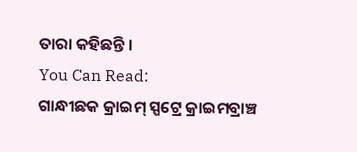ତାରା କହିଛନ୍ତି ।
You Can Read:
ଗାନ୍ଧୀଛକ କ୍ରାଇମ୍ ସ୍ପଟ୍ରେ କ୍ରାଇମବ୍ରାଞ୍ଚ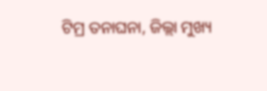ଟିମ୍ର ତନାଘନା, ଜିଲ୍ଲା ମୁଖ୍ୟ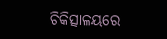ଚିକିତ୍ସାଳୟରେ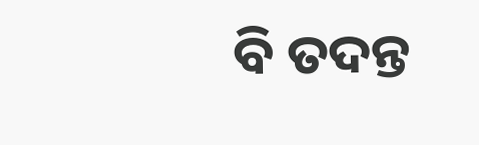ବି ତଦନ୍ତ